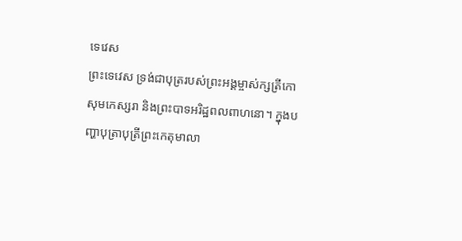ទេវេស
ព្រះទេវេស ទ្រង់ជាបុត្ររបស់ព្រះអង្គម្ចាស់ក្សត្រីកោសុមកេស្សរា និងព្រះបាទអរិដ្ឋពលពាហនោ។ ក្នុងបញ្ហាបុត្រាបុត្រីព្រះកេតុមាលា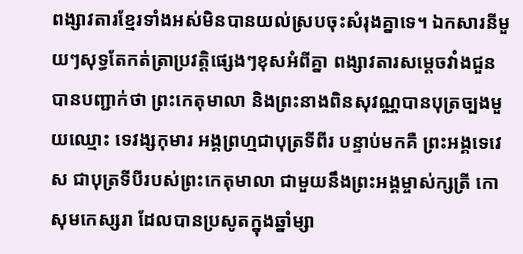ពង្សាវតារខ្មែរទាំងអស់មិនបានយល់ស្របចុះសំរុងគ្នាទេ។ ឯកសារនីមួយៗសុទ្ធតែកត់ត្រាប្រវត្ដិផ្សេងៗខុសអំពីគ្នា ពង្សាវតារសម្ដេចវាំងជួនបានបញ្ជាក់ថា ព្រះកេតុមាលា និងព្រះនាងពិនសុវណ្ណបានបុត្រច្បងមួយឈ្មោះ ទេវង្សកុមារ អង្គព្រហ្មជាបុត្រទីពីរ បន្ទាប់មកគឺ ព្រះអង្គទេវេស ជាបុត្រទីបីរបស់ព្រះកេតុមាលា ជាមួយនឹងព្រះអង្គម្ចាស់ក្សត្រី កោសុមកេស្សរា ដែលបានប្រសូតក្នុងឆ្នាំម្សា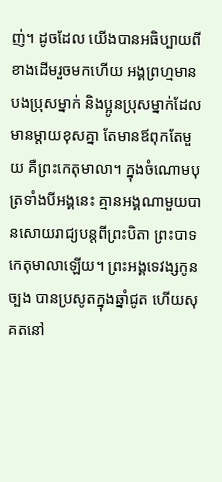ញ់។ ដូចដែល យើងបានអធិប្បាយពីខាងដើមរួចមកហើយ អង្គព្រហ្មមានបងប្រុសម្នាក់ និងប្អូនប្រុសម្នាក់ដែលមានម្ដាយខុសគ្នា តែមានឪពុកតែមួយ គឺព្រះកេតុមាលា។ ក្នុងចំណោមបុត្រទាំងបីអង្គនេះ គ្មានអង្គណាមួយបានសោយរាជ្យបន្ដពីព្រះបិតា ព្រះបាទកេតុមាលាឡើយ។ ព្រះអង្គទេវង្សកូនច្បង បានប្រសូតក្នុងឆ្នាំជូត ហើយសុគតនៅ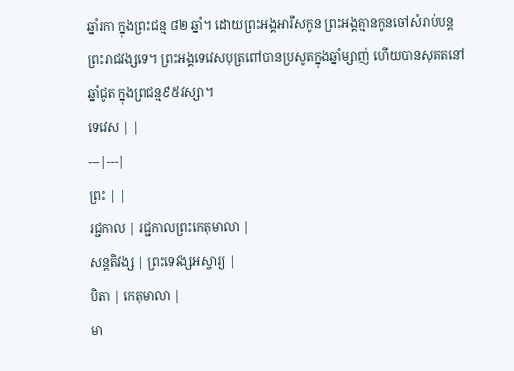ឆ្នាំរកា ក្នុងព្រះជន្ម ៨២ ឆ្នាំ។ ដោយព្រះអង្គអារឹសកូន ព្រះអង្គគ្មានកូនចៅសំរាប់បន្ដព្រះរាជវង្សទេ។ ព្រះអង្គទេវេសបុត្រពៅបានប្រសូតក្នុងឆ្នាំម្សាញ់ ហើយបានសុគតនៅឆ្នាំជូត ក្នុងព្រជន្ម៩៥វស្សា។
ទេវេស | |
---|---|
ព្រះ | |
រជ្ជកាល | រជ្ជកាលព្រះកេតុមាលា |
សន្តតិវង្ស | ព្រះទេវង្សអស្ចារ្យ |
បិតា | កេតុមាលា |
មា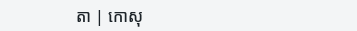តា | កោសុ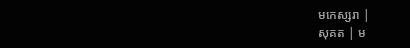មកេស្សរា |
សុគត | ម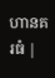ហានគរធំ |